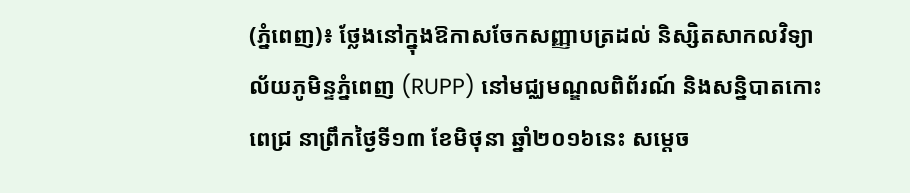(ភ្នំពេញ)៖ ថ្លែងនៅក្នុងឱកាសចែកសញ្ញាបត្រដល់ និស្សិតសាកលវិទ្យាល័យភូមិន្ទភ្នំពេញ (RUPP) នៅមជ្ឈមណ្ឌលពិព័រណ៍ និងសន្និបាតកោះពេជ្រ នាព្រឹកថ្ងៃទី១៣ ខែមិថុនា ឆ្នាំ២០១៦នេះ សម្តេច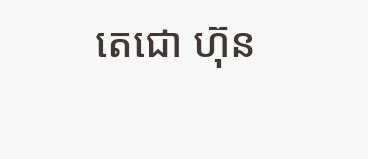តេជោ ហ៊ុន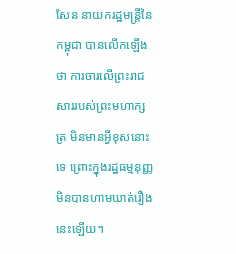សែន នាយករដ្ឋមន្រ្តីនៃកម្ពុជា បានលើកឡើងថា ការចារលើព្រះរាជសាររបស់ព្រះមហាក្សត្រ មិនមានអ្វីខុសនោះទេ ព្រោះក្នុងរដ្ឋធម្មនុញ្ញ មិនបានហាមឃាត់រឿងនេះឡើយ។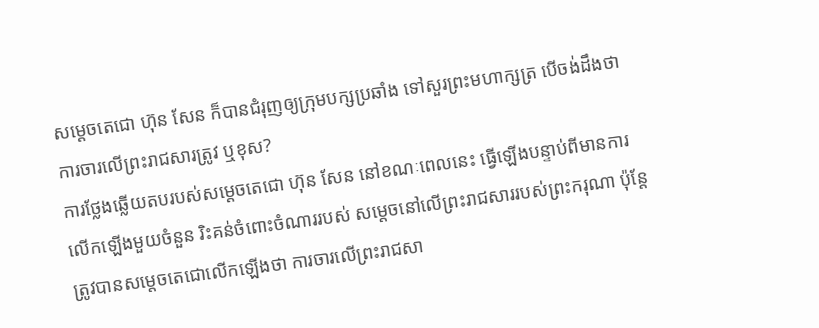សម្តេចតេជោ ហ៊ុន សែន ក៏បានជំរុញឲ្យក្រុមបក្សប្រឆាំង ទៅសួរព្រះមហាក្សត្រ បើចង់ដឹងថា ការចារលើព្រះរាជសារត្រូវ ឬខុស?
ការថ្លែងឆ្លើយតបរបស់សម្តេចតេជោ ហ៊ុន សែន នៅខណៈពេលនេះ ធ្វើឡើងបន្ទាប់ពីមានការលើកឡើងមួយចំនួន រិះគន់ចំពោះចំណាររបស់ សម្តេចនៅលើព្រះរាជសាររបស់ព្រះករុណា ប៉ុន្តែត្រូវបានសម្តេចតេជោលើកឡើងថា ការចារលើព្រះរាជសា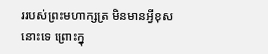ររបស់ព្រះមហាក្សត្រ មិនមានអ្វីខុសនោះទេ ព្រោះក្នុ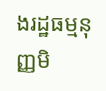ងរដ្ឋធម្មនុញ្ញមិ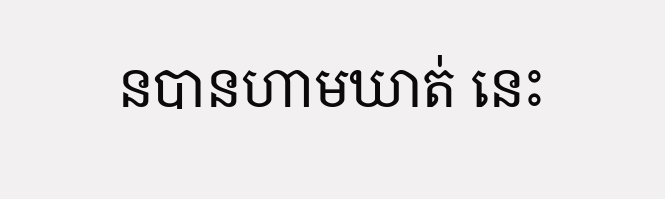នបានហាមឃាត់ នេះ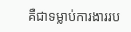គឺជាទម្លាប់ការងាររប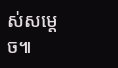ស់សម្តេច៕